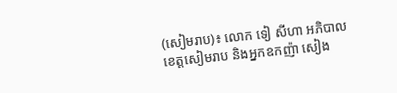(សៀមរាប)៖ លោក ទៀ សីហា អភិបាលខេត្តសៀមរាប និងអ្នកឧកញ៉ា សៀង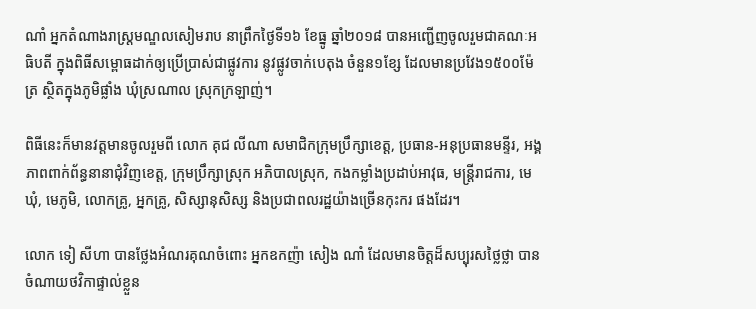ណាំ អ្នកតំណាងរាស្ត្រមណ្ឌលសៀមរាប នាព្រឹកថ្ងៃទី១៦ ខែធ្នូ ឆ្នាំ២០១៨ បានអញ្ជើញចូលរួមជាគណៈអធិបតី ក្នុងពិធីសម្ពោធដាក់ឲ្យប្រើប្រាស់ជាផ្លូវការ នូវផ្លូវចាក់បេតុង ចំនួន១ខ្សែ ដែលមានប្រវែង១៥០០ម៉ែត្រ ស្ថិតក្នុងភូមិផ្លាំង ឃុំស្រណាល ស្រុកក្រឡាញ់។

ពិធីនេះក៏មានវត្តមានចូលរួមពី លោក គុជ លីណា សមាជិកក្រុមប្រឹក្សាខេត្ត, ប្រធាន-អនុប្រធានមន្ទីរ, អង្គភាពពាក់ព័ន្ធនានាជុំវិញខេត្ត, ក្រុមប្រឹក្សាស្រុក អភិបាលស្រុក, កងកម្លាំងប្រដាប់អាវុធ, មន្ត្រីរាជការ, មេឃុំ, មេភូមិ, លោកគ្រូ, អ្នកគ្រូ, សិស្សានុសិស្ស និងប្រជាពលរដ្ឋយ៉ាងច្រើនកុះករ ផងដែរ។

លោក ទៀ សីហា បានថ្លែងអំណរគុណចំពោះ អ្នកឧកញ៉ា សៀង ណាំ ដែលមានចិត្តដ៏សប្បុរសថ្លៃថ្លា បានចំណាយថវិកាផ្ទាល់ខ្លួន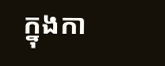ក្នុងកា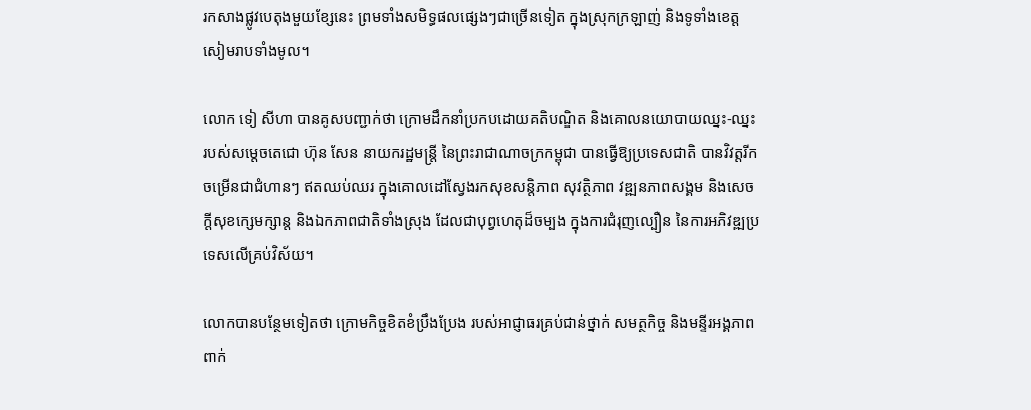រកសាងផ្លូវបេតុងមួយខ្សែនេះ ព្រមទាំងសមិទ្ធផលផ្សេងៗជាច្រើនទៀត ក្នុងស្រុកក្រឡាញ់ និងទូទាំងខេត្តសៀមរាបទាំងមូល។

លោក ទៀ សីហា បានគូសបញ្ជាក់ថា ក្រោមដឹកនាំប្រកបដោយគតិបណ្ឌិត និងគោលនយោបាយឈ្នះ-ឈ្នះ របស់សម្តេចតេជោ ហ៊ុន សែន នាយករដ្ឋមន្រ្តី នៃព្រះរាជាណាចក្រកម្ពុជា បានធ្វើឱ្យប្រទេសជាតិ បានវិវត្តរីកចម្រើនជាជំហានៗ ឥតឈប់ឈរ ក្នុងគោលដៅស្វែងរកសុខសន្តិភាព សុវត្ថិភាព វឌ្ឍនភាពសង្គម និងសេចក្តីសុខក្សេមក្សាន្ត និងឯកភាពជាតិទាំងស្រុង ដែលជាបុព្វហេតុដ៏ចម្បង ក្នុងការជំរុញល្បឿន នៃការអភិវឌ្ឍប្រទេសលើគ្រប់វិស័យ។

លោកបានបន្ថែមទៀតថា ក្រោមកិច្ចខិតខំប្រឹងប្រែង របស់អាជ្ញាធរគ្រប់ជាន់ថ្នាក់ សមត្ថកិច្ច និងមន្ទីរអង្គភាពពាក់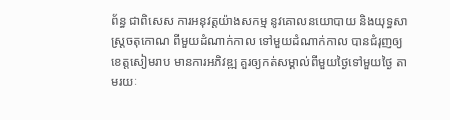ព័ន្ធ ជាពិសេស ការអនុវត្តយ៉ាងសកម្ម នូវគោលនយោបាយ និងយុទ្ធសាស្ត្រចតុកោណ ពីមួយដំណាក់កាល ទៅមួយដំណាក់កាល បានជំរុញឲ្យខេត្តសៀមរាប មានការអភិវឌ្ឍ គួរឲ្យកត់សម្គាល់ពីមួយថ្ងៃទៅមួយថ្ងៃ តាមរយៈ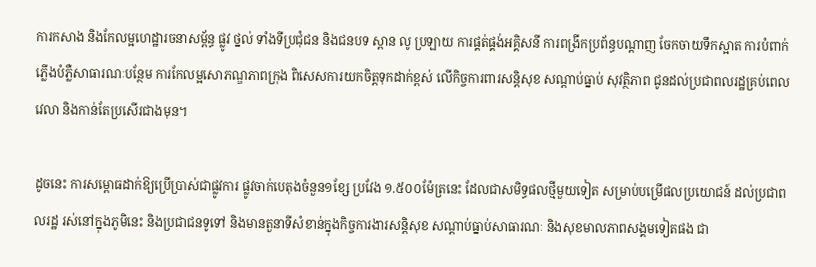ការកសាង និងកែលម្អហេដ្ឋារចនាសម្ព័ន្ធ ផ្លូវ ថ្នល់ ទាំងទីប្រជុំជន និងជនបទ ស្ពាន លូ ប្រឡាយ ការផ្គត់ផ្គង់អគ្គិសនី ការពង្រីកប្រព័ន្ធបណ្តាញ ចែកចាយទឹកស្អាត ការបំពាក់ភ្លើងបំភ្លឺសាធារណៈបន្ថែម ការកែលម្អសោភណ្ឌភាពក្រុង ពិសេសការយកចិត្តទុកដាក់ខ្ពស់ លើកិច្ចការពារសន្តិសុខ សណ្តាប់ធ្នាប់ សុវត្ថិភាព ជូនដល់ប្រជាពលរដ្ឋគ្រប់ពេលវេលា និងកាន់តែប្រសើរជាងមុន។

ដូចនេះ ការសម្ពោធដាក់ឱ្យប្រើប្រាស់ជាផ្លូវការ ផ្លូវចាក់បេតុងចំនួន១ខ្សែ ប្រវែង ១.៥០០ម៉ែត្រនេះ ដែលជាសមិទ្ធផលថ្មីមួយទៀត សម្រាប់បម្រើផលប្រយោជន៍ ដល់ប្រជាពលរដ្ឋ រស់នៅក្នុងភូមិនេះ និងប្រជាជនទូទៅ និងមានតួនាទីសំខាន់ក្នុងកិច្ចការងារសន្តិសុខ សណ្តាប់ធ្នាប់សាធារណៈ និងសុខមាលភាពសង្គមទៀតផង ជា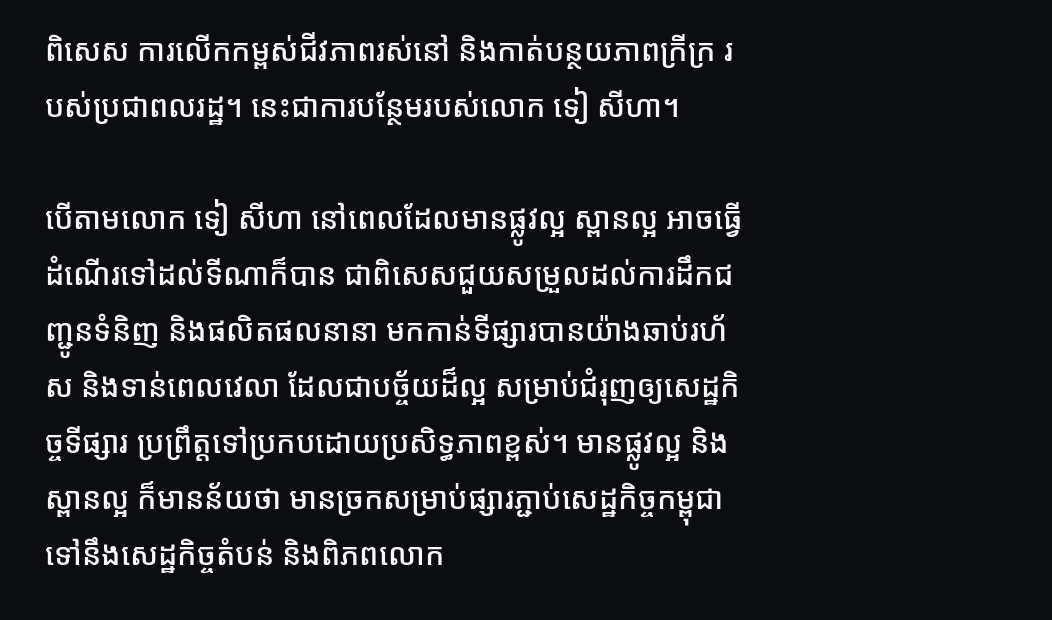ពិសេស ការលើកកម្ពស់ជីវភាពរស់នៅ និងកាត់បន្ថយភាពក្រីក្រ របស់ប្រជាពលរដ្ឋ។ នេះជាការបន្ថែមរបស់លោក ទៀ សីហា។

បើតាមលោក ទៀ សីហា នៅពេលដែលមានផ្លូវល្អ ស្ពានល្អ អាចធ្វើដំណើរទៅដល់ទីណាក៏បាន ជាពិសេសជួយសម្រួលដល់ការដឹកជញ្ជូនទំនិញ និងផលិតផលនានា មកកាន់ទីផ្សារបានយ៉ាងឆាប់រហ័ស និងទាន់ពេលវេលា ដែលជាបច្ច័យដ៏ល្អ សម្រាប់ជំរុញឲ្យសេដ្ឋកិច្ចទីផ្សារ ប្រព្រឹត្តទៅប្រកបដោយប្រសិទ្ធភាពខ្ពស់។ មានផ្លូវល្អ និងស្ពានល្អ ក៏មានន័យថា មានច្រកសម្រាប់ផ្សារភ្ជាប់សេដ្ឋកិច្ចកម្ពុជា ទៅនឹងសេដ្ឋកិច្ចតំបន់ និងពិភពលោក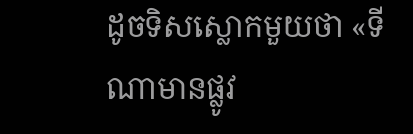ដូចទិសស្លោកមួយថា «ទីណាមានផ្លូវ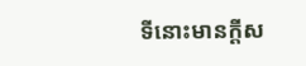ទីនោះមានក្តីស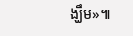ង្ឃឹម»៕